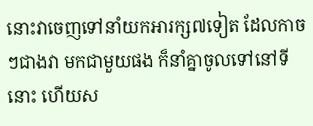នោះវាចេញទៅនាំយកអារក្ស៧ទៀត ដែលកាចៗជាងវា មកជាមួយផង ក៏នាំគ្នាចូលទៅនៅទីនោះ ហើយស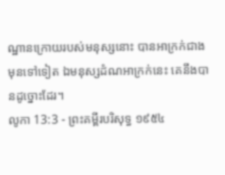ណ្ឋានក្រោយរបស់មនុស្សនោះ បានអាក្រក់ជាងមុនទៅទៀត ឯមនុស្សដំណអាក្រក់នេះ គេនឹងបានដូច្នោះដែរ។
លូកា 13:3 - ព្រះគម្ពីរបរិសុទ្ធ ១៩៥៤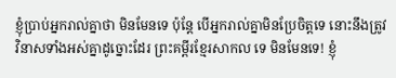ខ្ញុំប្រាប់អ្នករាល់គ្នាថា មិនមែនទេ ប៉ុន្តែ បើអ្នករាល់គ្នាមិនប្រែចិត្តទេ នោះនឹងត្រូវវិនាសទាំងអស់គ្នាដូច្នោះដែរ ព្រះគម្ពីរខ្មែរសាកល ទេ មិនមែនទេ! ខ្ញុំ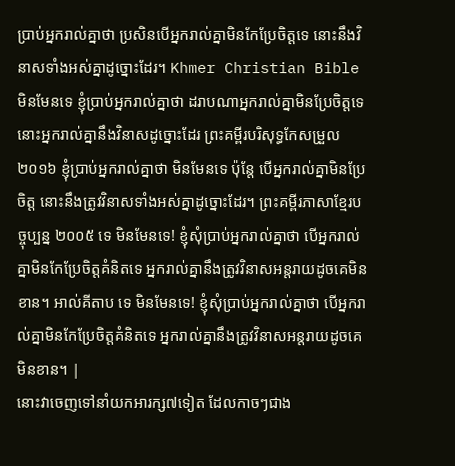ប្រាប់អ្នករាល់គ្នាថា ប្រសិនបើអ្នករាល់គ្នាមិនកែប្រែចិត្តទេ នោះនឹងវិនាសទាំងអស់គ្នាដូច្នោះដែរ។ Khmer Christian Bible មិនមែនទេ ខ្ញុំប្រាប់អ្នករាល់គ្នាថា ដរាបណាអ្នករាល់គ្នាមិនប្រែចិត្ដទេ នោះអ្នករាល់គ្នានឹងវិនាសដូច្នោះដែរ ព្រះគម្ពីរបរិសុទ្ធកែសម្រួល ២០១៦ ខ្ញុំប្រាប់អ្នករាល់គ្នាថា មិនមែនទេ ប៉ុន្តែ បើអ្នករាល់គ្នាមិនប្រែចិត្ត នោះនឹងត្រូវវិនាសទាំងអស់គ្នាដូច្នោះដែរ។ ព្រះគម្ពីរភាសាខ្មែរបច្ចុប្បន្ន ២០០៥ ទេ មិនមែនទេ! ខ្ញុំសុំប្រាប់អ្នករាល់គ្នាថា បើអ្នករាល់គ្នាមិនកែប្រែចិត្តគំនិតទេ អ្នករាល់គ្នានឹងត្រូវវិនាសអន្តរាយដូចគេមិនខាន។ អាល់គីតាប ទេ មិនមែនទេ! ខ្ញុំសុំប្រាប់អ្នករាល់គ្នាថា បើអ្នករាល់គ្នាមិនកែប្រែចិត្ដគំនិតទេ អ្នករាល់គ្នានឹងត្រូវវិនាសអន្ដរាយដូចគេមិនខាន។ |
នោះវាចេញទៅនាំយកអារក្ស៧ទៀត ដែលកាចៗជាង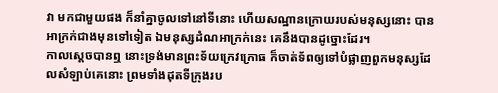វា មកជាមួយផង ក៏នាំគ្នាចូលទៅនៅទីនោះ ហើយសណ្ឋានក្រោយរបស់មនុស្សនោះ បានអាក្រក់ជាងមុនទៅទៀត ឯមនុស្សដំណអាក្រក់នេះ គេនឹងបានដូច្នោះដែរ។
កាលស្តេចបានឮ នោះទ្រង់មានព្រះទ័យក្រេវក្រោធ ក៏ចាត់ទ័ពឲ្យទៅបំផ្លាញពួកមនុស្សដែលសំឡាប់គេនោះ ព្រមទាំងដុតទីក្រុងរប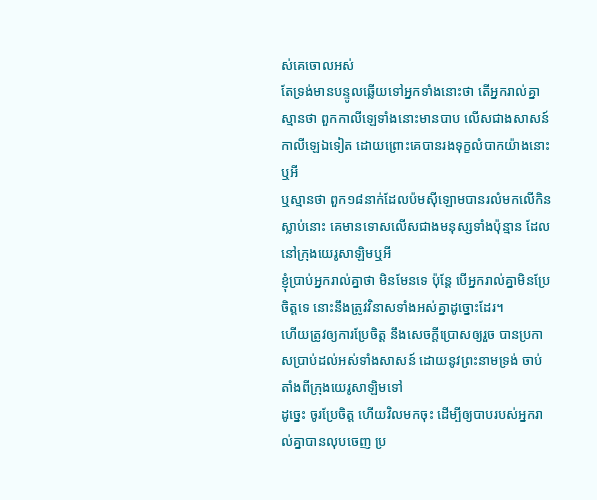ស់គេចោលអស់
តែទ្រង់មានបន្ទូលឆ្លើយទៅអ្នកទាំងនោះថា តើអ្នករាល់គ្នាស្មានថា ពួកកាលីឡេទាំងនោះមានបាប លើសជាងសាសន៍កាលីឡេឯទៀត ដោយព្រោះគេបានរងទុក្ខលំបាកយ៉ាងនោះឬអី
ឬស្មានថា ពួក១៨នាក់ដែលប៉មស៊ីឡោមបានរលំមកលើកិនស្លាប់នោះ គេមានទោសលើសជាងមនុស្សទាំងប៉ុន្មាន ដែលនៅក្រុងយេរូសាឡិមឬអី
ខ្ញុំប្រាប់អ្នករាល់គ្នាថា មិនមែនទេ ប៉ុន្តែ បើអ្នករាល់គ្នាមិនប្រែចិត្តទេ នោះនឹងត្រូវវិនាសទាំងអស់គ្នាដូច្នោះដែរ។
ហើយត្រូវឲ្យការប្រែចិត្ត នឹងសេចក្ដីប្រោសឲ្យរួច បានប្រកាសប្រាប់ដល់អស់ទាំងសាសន៍ ដោយនូវព្រះនាមទ្រង់ ចាប់តាំងពីក្រុងយេរូសាឡិមទៅ
ដូច្នេះ ចូរប្រែចិត្ត ហើយវិលមកចុះ ដើម្បីឲ្យបាបរបស់អ្នករាល់គ្នាបានលុបចេញ ប្រ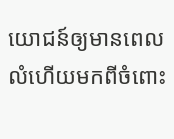យោជន៍ឲ្យមានពេលលំហើយមកពីចំពោះ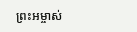ព្រះអម្ចាស់